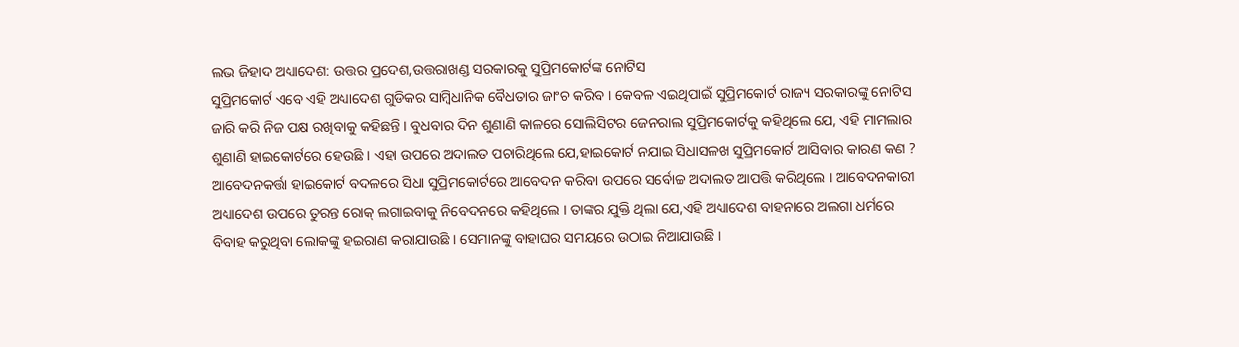ଲଭ ଜିହାଦ ଅଧ୍ୟାଦେଶ: ଉତ୍ତର ପ୍ରଦେଶ,ଉତ୍ତରାଖଣ୍ଡ ସରକାରକୁ ସୁପ୍ରିମକୋର୍ଟଙ୍କ ନୋଟିସ
ସୁପ୍ରିମକୋର୍ଟ ଏବେ ଏହି ଅଧ୍ୟାଦେଶ ଗୁଡିକର ସାମ୍ବିଧାନିକ ବୈଧତାର ଜାଂଚ କରିବ । କେବଳ ଏଇଥିପାଇଁ ସୁପ୍ରିମକୋର୍ଟ ରାଜ୍ୟ ସରକାରଙ୍କୁ ନୋଟିସ ଜାରି କରି ନିଜ ପକ୍ଷ ରଖିବାକୁ କହିଛନ୍ତି । ବୁଧବାର ଦିନ ଶୁଣାଣି କାଳରେ ସୋଲିସିଟର ଜେନରାଲ ସୁପ୍ରିମକୋର୍ଟକୁ କହିଥିଲେ ଯେ, ଏହି ମାମଲାର ଶୁଣାଣି ହାଇକୋର୍ଟରେ ହେଉଛି । ଏହା ଉପରେ ଅଦାଲତ ପଚାରିଥିଲେ ଯେ,ହାଇକୋର୍ଟ ନଯାଇ ସିଧାସଳଖ ସୁପ୍ରିମକୋର୍ଟ ଆସିବାର କାରଣ କଣ ?
ଆବେଦନକର୍ତ୍ତା ହାଇକୋର୍ଟ ବଦଳରେ ସିଧା ସୁପ୍ରିମକୋର୍ଟରେ ଆବେଦନ କରିବା ଉପରେ ସର୍ବୋଚ୍ଚ ଅଦାଲତ ଆପତ୍ତି କରିଥିଲେ । ଆବେଦନକାରୀ ଅଧ୍ୟାଦେଶ ଉପରେ ତୁରନ୍ତ ରୋକ୍ ଲଗାଇବାକୁ ନିବେଦନରେ କହିଥିଲେ । ତାଙ୍କର ଯୁକ୍ତି ଥିଲା ଯେ,ଏହି ଅଧ୍ୟାଦେଶ ବାହନାରେ ଅଲଗା ଧର୍ମରେ ବିବାହ କରୁଥିବା ଲୋକଙ୍କୁ ହଇରାଣ କରାଯାଉଛି । ସେମାନଙ୍କୁ ବାହାଘର ସମୟରେ ଉଠାଇ ନିଆଯାଉଛି ।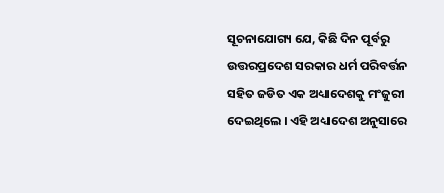ସୂଚନାଯୋଗ୍ୟ ଯେ, କିଛି ଦିନ ପୂର୍ବରୁ ଉତ୍ତରପ୍ରଦେଶ ସରକାର ଧର୍ମ ପରିବର୍ତ୍ତନ ସହିତ ଜଡିତ ଏକ ଅଧ୍ୟାଦେଶକୁ ମଂଜୁରୀ ଦେଇଥିଲେ । ଏହି ଅଧ୍ୟାଦେଶ ଅନୁସାରେ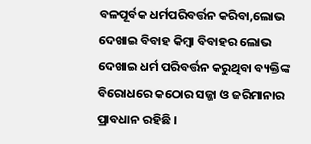ବଳପୂର୍ବକ ଧର୍ମପରିବର୍ତ୍ତନ କରିବା,ଲୋଭ ଦେଖାଇ ବିବାହ କିମ୍ବା ବିବାହର ଲୋଭ ଦେଖାଇ ଧର୍ମ ପରିବର୍ତ୍ତନ କରୁଥିବା ବ୍ୟକ୍ତିଙ୍କ ବିରୋଧରେ କଠୋର ସଜ୍ଜା ଓ ଜରିମାନାର ପ୍ରାବଧାନ ରହିଛି ।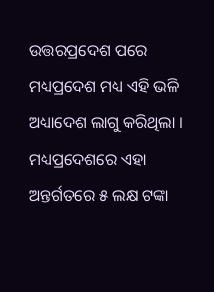ଉତ୍ତରପ୍ରଦେଶ ପରେ ମଧ୍ୟପ୍ରଦେଶ ମଧ୍ୟ ଏହି ଭଳି ଅଧ୍ୟାଦେଶ ଲାଗୁ କରିଥିଲା । ମଧ୍ୟପ୍ରଦେଶରେ ଏହା ଅନ୍ତର୍ଗତରେ ୫ ଲକ୍ଷ ଟଙ୍କା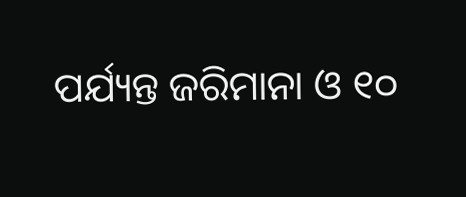ପର୍ଯ୍ୟନ୍ତ ଜରିମାନା ଓ ୧୦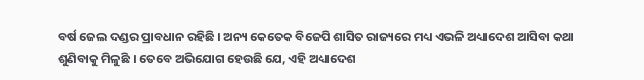ବର୍ଷ ଜେଲ ଦଣ୍ଡର ପ୍ରାବଧାନ ରହିଛି । ଅନ୍ୟ କେତେକ ବିଜେପି ଶାସିତ ରାଜ୍ୟରେ ମଧ୍ୟ ଏଭଳି ଅଧ୍ୟାଦେଶ ଆସିବା କଥା ଶୁଣିବାକୁ ମିଳୁଛି । ତେବେ ଅଭିଯୋଗ ହେଉଛି ଯେ, ଏହି ଅଧ୍ୟାଦେଶ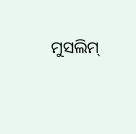ମୁସଲିମ୍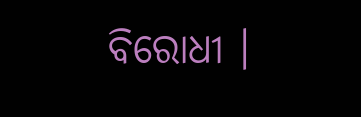ବିରୋଧୀ ।